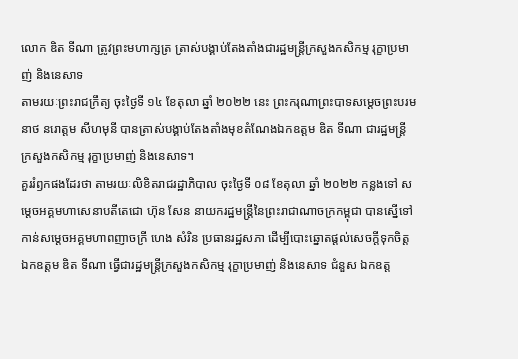លោក ឌិត ទីណា ត្រូវព្រះមហាក្សត្រ ត្រាស់បង្គាប់តែងតាំងជារដ្ឋមន្រ្តីក្រសួងកសិកម្ម រុក្ខាប្រមាញ់ និងនេសាទ
តាមរយៈព្រះរាជក្រឹត្យ ចុះថ្ងៃទី ១៤ ខែតុលា ឆ្នាំ ២០២២ នេះ ព្រះករុណាព្រះបាទសម្ដេចព្រះបរមនាថ នរោត្តម សីហមុនី បានត្រាស់បង្គាប់តែងតាំងមុខតំណែងឯកឧត្តម ឌិត ទីណា ជារដ្ឋមន្ត្រីក្រសួងកសិកម្ម រុក្ខាប្រមាញ់ និងនេសាទ។
គួររំឭកផងដែរថា តាមរយៈលិខិតរាជរដ្ឋាភិបាល ចុះថ្ងៃទី ០៨ ខែតុលា ឆ្នាំ ២០២២ កន្លងទៅ សម្តេចអគ្គមហាសេនាបតីតេជោ ហ៊ុន សែន នាយករដ្ឋមន្ត្រីនៃព្រះរាជាណាចក្រកម្ពុជា បានស្នើទៅកាន់សម្តេចអគ្គមហាពញាចក្រី ហេង សំរិន ប្រធានរដ្ឋសភា ដើម្បីបោះឆ្នោតផ្តល់សេចក្តីទុកចិត្ត ឯកឧត្តម ឌិត ទីណា ធ្វើជារដ្ឋមន្ត្រីក្រសួងកសិកម្ម រុក្ខាប្រមាញ់ និងនេសាទ ជំនួស ឯកឧត្ត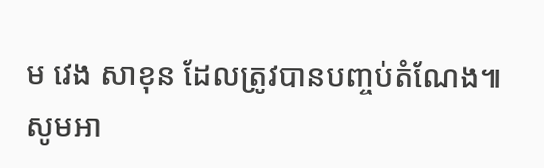ម វេង សាខុន ដែលត្រូវបានបញ្ចប់តំណែង៕
សូមអា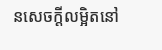នសេចក្ដីលម្អិតនៅ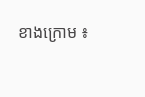ខាងក្រោម ៖